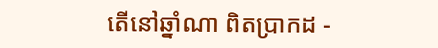តើនៅឆ្នាំណា ពិតប្រាកដ -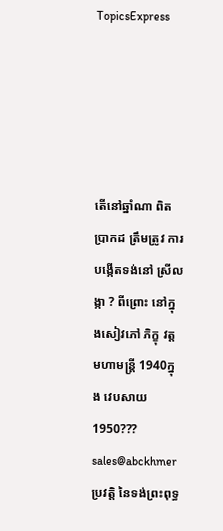TopicsExpress





តើនៅឆ្នាំណា ពិតប្រាកដ ត្រឹមត្រូវ ការបង្កើតទង់នៅ ស្រីលង្កា ? ពីព្រោះ នៅក្នុងសៀវភៅ ភិក្ខុ វត្តមហាមន្ត្រី 1940ក្នុង វេបសាយ 1950??? sales@abckhmer ប្រវត្តិ នៃទង់ព្រះពុទ្ធ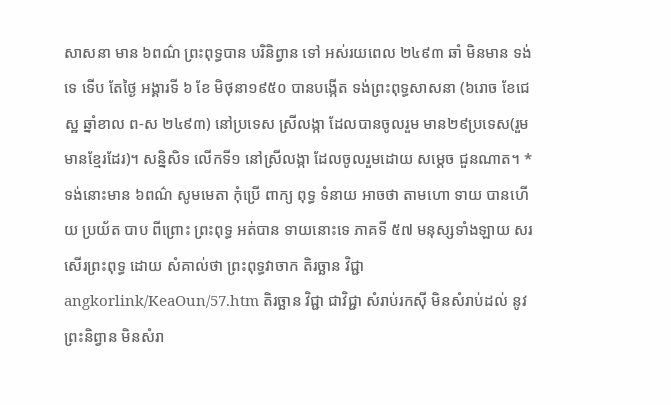សាសនា មាន ៦ពណ៌ ព្រះពុទ្ធបាន បរិនិព្វាន ទៅ អស់រយពេល ២៤៩៣ ឆាំ មិនមាន ទង់ទេ ទើប តែថ្ងៃ អង្គារទី ៦ ខែ មិថុនា១៩៥០ បានបង្កើត ទង់ព្រះពុទ្ធសាសនា (៦រោច ខែជេស្ឋ ឆ្នាំខាល ព-ស ២៤៩៣) នៅប្រទេស ស្រីលង្កា ដែលបានចូលរួម មាន២៩ប្រទេស(រួមមានខ្មែរដែរ)។ សន្និសិទ លើកទី១ នៅស្រីលង្កា ដែលចូលរួមដោយ សម្តេច ជួនណាត។ * ទង់នោះមាន ៦ពណ៌ សូមមេតា កុំប្រើ ពាក្យ ពុទ្ធ ទំនាយ អាចថា តាមហោ ទាយ បានហើយ ប្រយ័ត បាប ពីព្រោះ ព្រះពុទ្ធ អត់បាន ទាយនោះទេ ភាគទី ៥៧ មនុស្សទាំងឡាយ សរសើរព្រះពុទ្ធ ដោយ សំគាល់ថា ព្រះពុទ្ធវាចាក តិរច្ឆាន វិជ្ជា angkorlink/KeaOun/57.htm តិរច្ឆាន វិជ្ជា ជាវិជ្ជា សំរាប់រកស៊ី មិនសំរាប់ដល់ នូវ ព្រះនិព្វាន មិនសំរា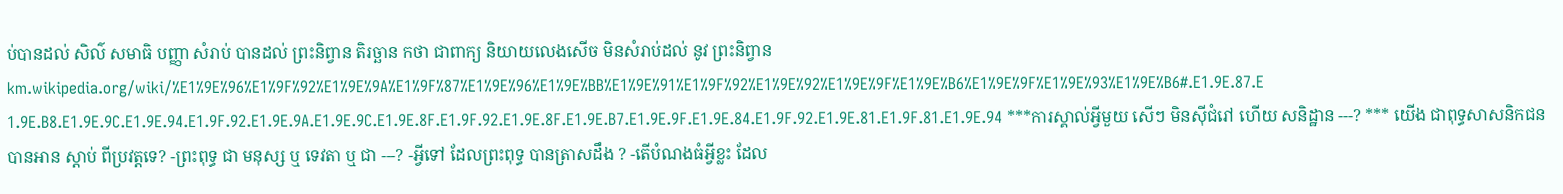ប់បានដល់ សិល៌ សមាធិ បញ្ញា សំរាប់ បានដល់ ព្រះនិព្វាន តិរច្ឆាន កថា ជាពាក្យ និយាយលេងសើច មិនសំរាប់ដល់ នូវ ព្រះនិព្វាន km.wikipedia.org/wiki/%E1%9E%96%E1%9F%92%E1%9E%9A%E1%9F%87%E1%9E%96%E1%9E%BB%E1%9E%91%E1%9F%92%E1%9E%92%E1%9E%9F%E1%9E%B6%E1%9E%9F%E1%9E%93%E1%9E%B6#.E1.9E.87.E1.9E.B8.E1.9E.9C.E1.9E.94.E1.9F.92.E1.9E.9A.E1.9E.9C.E1.9E.8F.E1.9F.92.E1.9E.8F.E1.9E.B7.E1.9E.9F.E1.9E.84.E1.9F.92.E1.9E.81.E1.9F.81.E1.9E.94 ***ការស្គាល់អ្វីមួយ សើៗ មិនស៊ីជំរៅ ហើយ សនិដ្ឋាន ---? *** យើង ជាពុទ្ធសាសនិកជន បានអាន ស្តាប់ ពីប្រវត្តទេ? -ព្រះពុទ្ធ ជា មនុស្ស ឬ ទេវតា ឬ ជា ---? -អ្វីទៅ ដែលព្រះពុទ្ធ បានត្រាសដឹង ? -តើបំណងធំអ្វីខ្លះ ដែល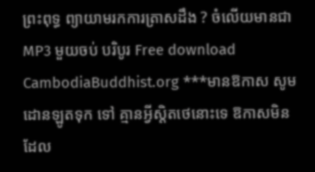ព្រះពុទ្ធ ព្យាយាមរកការត្រាសដឹង ? ចំលើយមានជា MP3 មួយចប់ បរិបូរ Free download CambodiaBuddhist.org ***មានឱកាស សូម ដោនឡូតទុក ទៅ គ្មានអ្វីស្តិតថេនោះទេ ឱកាសមិនដែល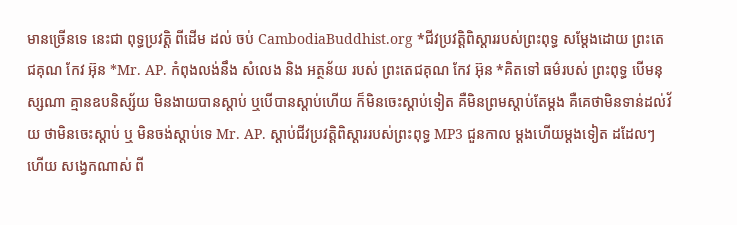មានច្រើនទេ នេះជា ពុទ្ធប្រវត្តិ ពីដើម ដល់ ចប់ CambodiaBuddhist.org *ជីវប្រវត្តិពិស្ដាររបស់ព្រះពុទ្ធ សម្ដែងដោយ ព្រះតេជគុណ កែវ អ៊ុន *Mr. AP. កំពុងលង់នឹង សំលេង និង អត្ថន័យ របស់ ព្រះតេជគុណ កែវ អ៊ុន *គិតទៅ ធម៌របស់ ព្រះពុទ្ធ បើមនុស្សណា គ្មានឧបនិស្ស័យ មិនងាយបានស្តាប់ ឬបើបានស្តាប់ហើយ ក៏មិនចេះស្តាប់ទៀត គឺមិនព្រមស្តាប់តែម្តង គឺគេថាមិនទាន់ដល់វ័យ ថាមិនចេះស្តាប់ ឬ មិនចង់ស្តាប់ទេ Mr. AP. ស្តាប់ជីវប្រវត្តិពិស្ដាររបស់ព្រះពុទ្ធ MP3 ជួនកាល ម្តងហើយម្តងទៀត ដដែលៗ ហើយ សង្វេកណាស់ ពី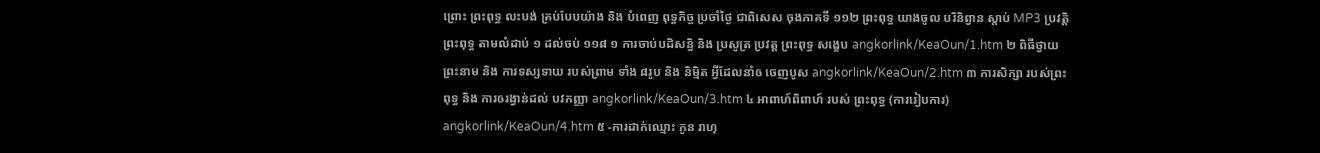ព្រោះ ព្រះពុទ្ធ លះបង់ គ្រប់បែបយ៉ាង និង បំពេញ ពុទ្ធកិច្ច ប្រចាំថ្ងៃ ជាពិសេស ចុងភាគទី ១១២ ព្រះពុទ្ធ យាងចូល បរិនិព្វាន ស្តាប់ MP3 ប្រវត្តិ ព្រះពុទ្ធ តាមលំដាប់ ១ ដល់ចប់ ១១៨ ១ ការចាប់បដិសន្ធិ និង ប្រសូត្រ ប្រវត្ត ព្រះពុទ្ធ សង្ខេប angkorlink/KeaOun/1.htm ២ ពិធីថ្វាយព្រះនាម និង ការទស្សទាយ របស់ព្រាម ទាំង ៨រូប និង និម្មិត អ្វីដែលនាំឲ ចេញបូស angkorlink/KeaOun/2.htm ៣ ការសិក្សា របស់ព្រះពុទ្ធ និង ការឲរង្វាន់ដល់ បវកញ្ញា angkorlink/KeaOun/3.htm ៤ អាពាហ៍ពិពាហ៍ របស់ ព្រះពុទ្ធ (ការរៀបការ) angkorlink/KeaOun/4.htm ៥ -ការដាក់ឈ្មោះ កូន រាហុ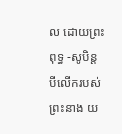ល ដោយព្រះពុទ្ធ -សូបិន្ត បីលើករបស់ព្រះនាង យ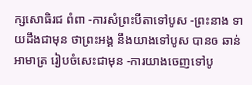ក្សសោធិរជ ពំពា -ការសំព្រះបីតាទៅបូស -ព្រះនាង ទាយដឹងជាមុន ថាព្រះអង្គ នឹងយាងទៅបូស បានឲ ឆាន់អាមាត្រ រៀបចំសេះជាមុន -ការយាងចេញទៅបូ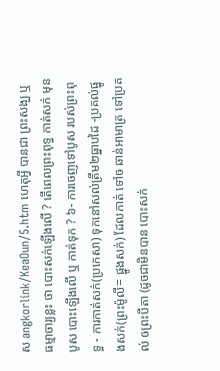ស angkorlink/KeaOun/5.htm ហេតុអ្វី បានជា ព្រះសង្ឃ ឬ ធម្មាចារ្យខ្លះ ថា បោះសក់ឡើងលើ ? តើពេលព្រះពុទ្ធ កាត់សក់ មុនបូស បោះឡើងលើ ឬ កាត់ទុក ? ៦- ការចេញទៅបូស របស់ព្រះពុទ្ធ - ការកាត់សក់(ប្រកេសា) ទុកនៅសល់ត្រឹម២ធ្នាបដៃ -ប្រគល់ផ្នូងសក់(ព្រះម៉ូលី= ផ្នូងសក់) ដែលកាត់ ទៅឲ ឆាន់អាមាត្រ ទៅប្រគល់ ឲព្រះបីតា (ដូចជាមិនបាន បោះសក់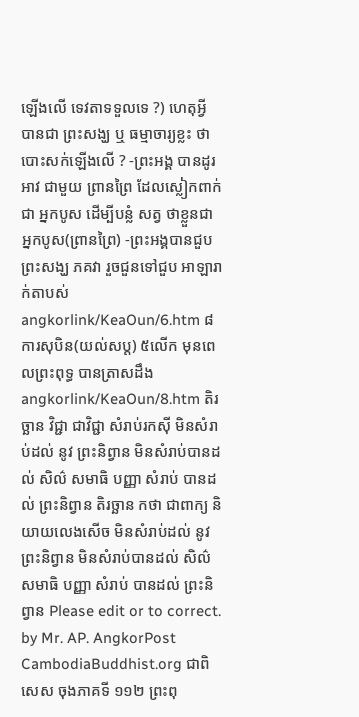ឡើងលើ ទេវតាទទួលទេ ?) ហេតុអ្វី បានជា ព្រះសង្ឃ ឬ ធម្មាចារ្យខ្លះ ថា បោះសក់ឡើងលើ ? -ព្រះអង្គ បានដូរ អាវ ជាមួយ ព្រានព្រៃ ដែលស្លៀកពាក់ជា អ្នកបូស ដើម្បីបន្លំ សត្វ ថាខ្លួនជា អ្នកបូស(ព្រានព្រៃ) -ព្រះអង្គបានជួប ព្រះសង្ឃ ភគវា រួចជួនទៅជួប អាឡារាក់តាបស់ angkorlink/KeaOun/6.htm ៨ ការសុបិន(យល់សប្ត) ៥លើក មុនពេលព្រះពុទ្ធ បានត្រាសដឹង angkorlink/KeaOun/8.htm តិរច្ឆាន វិជ្ជា ជាវិជ្ជា សំរាប់រកស៊ី មិនសំរាប់ដល់ នូវ ព្រះនិព្វាន មិនសំរាប់បានដល់ សិល៌ សមាធិ បញ្ញា សំរាប់ បានដល់ ព្រះនិព្វាន តិរច្ឆាន កថា ជាពាក្យ និយាយលេងសើច មិនសំរាប់ដល់ នូវ ព្រះនិព្វាន មិនសំរាប់បានដល់ សិល៌ សមាធិ បញ្ញា សំរាប់ បានដល់ ព្រះនិព្វាន Please edit or to correct. by Mr. AP. AngkorPost CambodiaBuddhist.org ជាពិសេស ចុងភាគទី ១១២ ព្រះពុ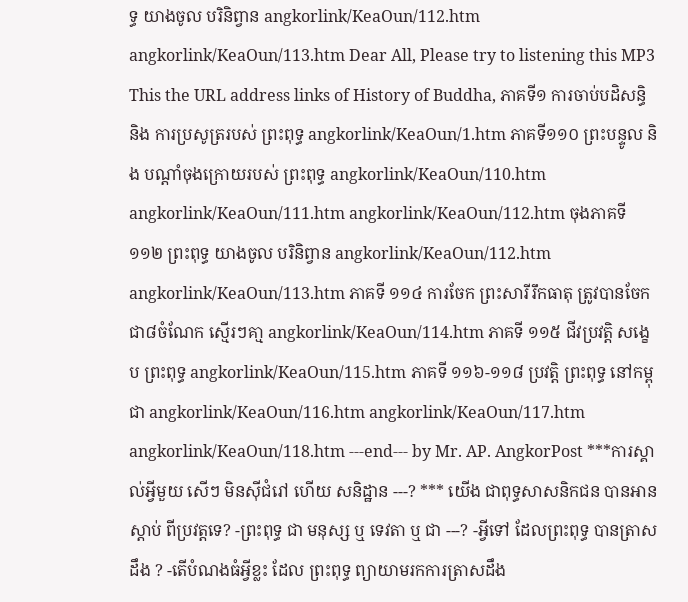ទ្ធ យាងចូល បរិនិព្វាន angkorlink/KeaOun/112.htm angkorlink/KeaOun/113.htm Dear All, Please try to listening this MP3 This the URL address links of History of Buddha, ភាគទី១ ការចាប់បដិសន្ធិ និង ការប្រសូត្ររបស់ ព្រះពុទ្ធ angkorlink/KeaOun/1.htm ភាគទី១១០ ព្រះបន្ទូល និង បណ្តាំចុងក្រោយរបស់ ព្រះពុទ្ធ angkorlink/KeaOun/110.htm angkorlink/KeaOun/111.htm angkorlink/KeaOun/112.htm ចុងភាគទី ១១២ ព្រះពុទ្ធ យាងចូល បរិនិព្វាន angkorlink/KeaOun/112.htm angkorlink/KeaOun/113.htm ភាគទី ១១៤ ការចែក ព្រះសារីរឹកធាតុ ត្រូវបានចែកជា៨ចំណែក ស្មើរៗគា្ម angkorlink/KeaOun/114.htm ភាគទី ១១៥ ជីវប្រវត្តិ សង្ខេប ព្រះពុទ្ធ angkorlink/KeaOun/115.htm ភាគទី ១១៦-១១៨ ប្រវត្តិ ព្រះពុទ្ធ នៅកម្ពុជា angkorlink/KeaOun/116.htm angkorlink/KeaOun/117.htm angkorlink/KeaOun/118.htm ---end--- by Mr. AP. AngkorPost ***ការស្គាល់អ្វីមួយ សើៗ មិនស៊ីជំរៅ ហើយ សនិដ្ឋាន ---? *** យើង ជាពុទ្ធសាសនិកជន បានអាន ស្តាប់ ពីប្រវត្តទេ? -ព្រះពុទ្ធ ជា មនុស្ស ឬ ទេវតា ឬ ជា ---? -អ្វីទៅ ដែលព្រះពុទ្ធ បានត្រាសដឹង ? -តើបំណងធំអ្វីខ្លះ ដែល ព្រះពុទ្ធ ព្យាយាមរកការត្រាសដឹង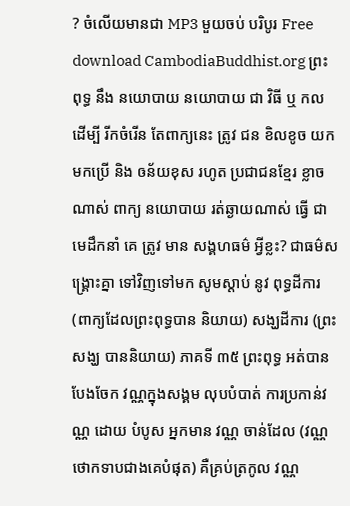? ចំលើយមានជា MP3 មួយចប់ បរិបូរ Free download CambodiaBuddhist.org ព្រះពុទ្ធ នឹង នយោបាយ នយោបាយ ជា វិធី ឬ កល ដើម្បី រីកចំរើន តែពាក្យនេះ ត្រូវ ជន ខិលខូច យកមកប្រើ និង ឲន័យខុស រហូត ប្រជាជនខ្មែរ ខ្លាចណាស់ ពាក្យ នយោបាយ រត់ឆ្ងាយណាស់ ធ្វើ ជា មេដឹកនាំ គេ ត្រូវ មាន សង្គហធម៌ អ្វីខ្លះ? ជាធម៌សង្គ្រោះគ្នា ទៅវិញទៅមក សូមស្តាប់ នូវ ពុទ្ធដីការ (ពាក្យដែលព្រះពុទ្ធបាន និយាយ) សង្ឃដីការ (ព្រះសង្ឃ បាននិយាយ) ភាគទី ៣៥ ព្រះពុទ្ធ អត់បានបែងចែក វណ្ណក្នុងសង្គម លុបបំបាត់ ការប្រកាន់វណ្ណ ដោយ បំបូស អ្នកមាន វណ្ណ ចាន់ដែល (វណ្ណថោកទាបជាងគេបំផុត) គឺគ្រប់ត្រកូល វណ្ណ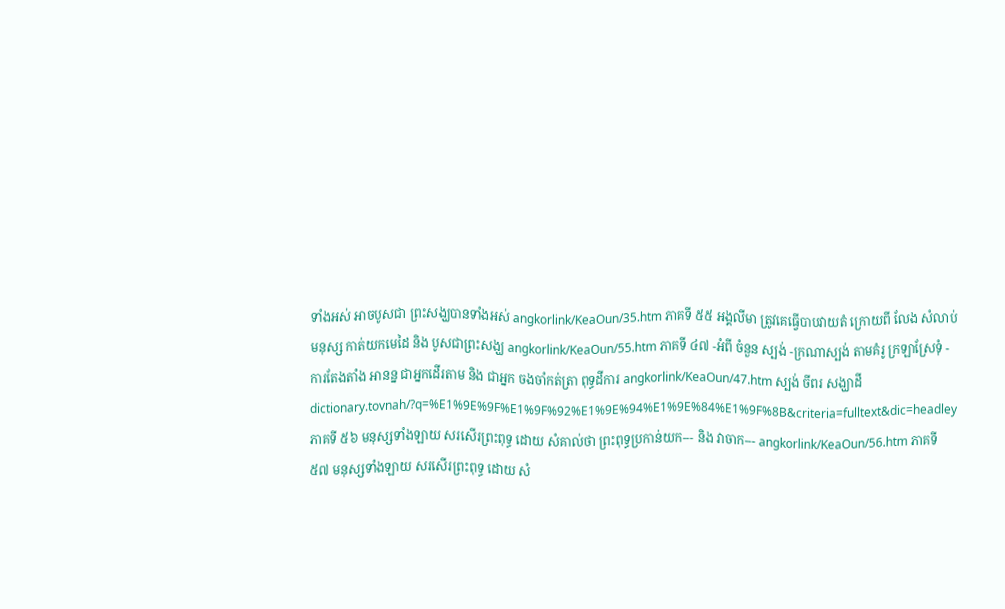ទាំងអស់ អាចបូសជា ព្រះសង្ឃបានទាំងអស់ angkorlink/KeaOun/35.htm ភាគទី ៥៥ អង្គលីមា ត្រូវគេធ្វើបាបវាយតំ ក្រោយពី លែង សំលាប់មនុស្ស កាត់យកមេដៃ និង បូសជាព្រះសង្ឃ angkorlink/KeaOun/55.htm ភាគទី ៤៧ -អំពី ចំនួន ស្បង់ -ក្រណាស្បង់ តាមគំរូ ក្រឡាស្រែទុំ - ការតែងតាំង អានន្ន ជាអ្នកដើរតាម និង ជាអ្នក ចងចាំកត់ត្រា ពុទ្ធដីការ angkorlink/KeaOun/47.htm ស្បង់ ចីពរ សង្ឃាដី dictionary.tovnah/?q=%E1%9E%9F%E1%9F%92%E1%9E%94%E1%9E%84%E1%9F%8B&criteria=fulltext&dic=headley ភាគទី ៥៦ មនុស្សទាំងឡាយ សរសើរព្រះពុទ្ធ ដោយ សំគាល់ថា ព្រះពុទ្ធប្រកាន់យក--- និង វាចាក--- angkorlink/KeaOun/56.htm ភាគទី ៥៧ មនុស្សទាំងឡាយ សរសើរព្រះពុទ្ធ ដោយ សំ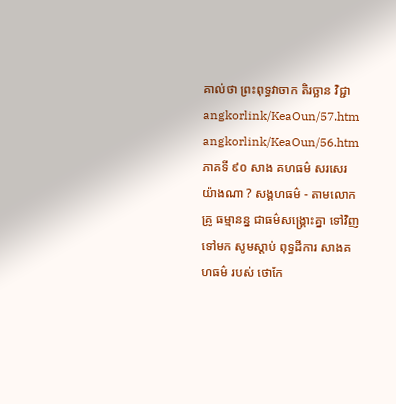គាល់ថា ព្រះពុទ្ធវាចាក តិរច្ឆាន វិជ្ជា angkorlink/KeaOun/57.htm angkorlink/KeaOun/56.htm ភាគទី ៩០ សាង គហធម៌ សរសេរ យ៉ាងណា ? សង្គហធម៌ - តាមលោកគ្រូ ធម្មានន្ន ជាធម៌សង្គ្រោះគ្នា ទៅវិញទៅមក សូមស្តាប់ ពុទ្ធដីការ សាងគហធម៌ របស់ ថោកែ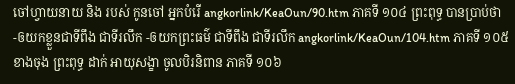ចៅហ្វាយនាយ និង របស់ កូនចៅ អ្នកបំរើ angkorlink/KeaOun/90.htm ភាគទី ១០៤ ព្រះពុទ្ធ បានប្រាប់ថា -ឲយកខ្លួនជាទីពឹង ជាទីរលឹក -ឲយកព្រះធម៌ ជាទីពឹង ជាទីរលឹក angkorlink/KeaOun/104.htm ភាគទី ១០៥ ខាងចុង ព្រះពុទ្ធ ដាក់ អាយុសង្ខា ចូលបិរនិពាន ភាគទី ១០៦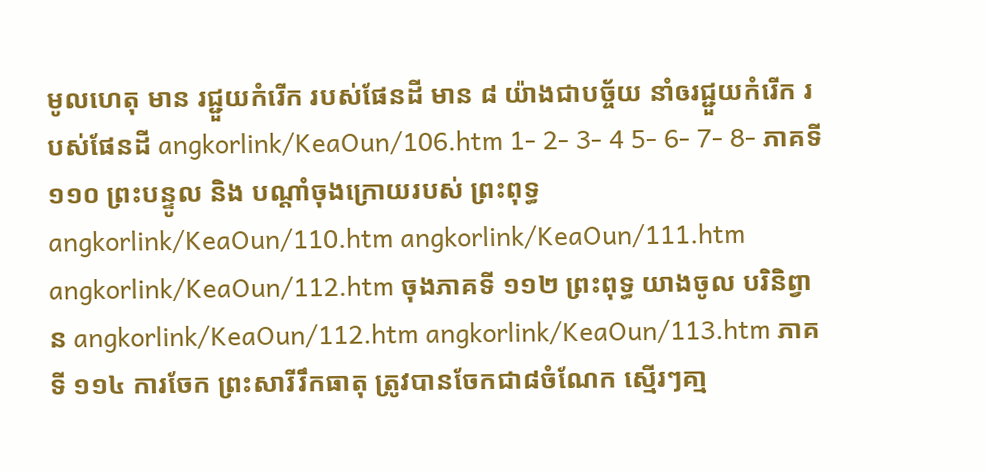មូលហេតុ មាន រជ្ជួយកំរើក របស់ផែនដី មាន ៨ យ៉ាងជាបច្ច័យ នាំឲរជ្ជួយកំរើក របស់ផែនដី angkorlink/KeaOun/106.htm 1- 2- 3- 4 5- 6- 7- 8- ភាគទី១១០ ព្រះបន្ទូល និង បណ្តាំចុងក្រោយរបស់ ព្រះពុទ្ធ angkorlink/KeaOun/110.htm angkorlink/KeaOun/111.htm angkorlink/KeaOun/112.htm ចុងភាគទី ១១២ ព្រះពុទ្ធ យាងចូល បរិនិព្វាន angkorlink/KeaOun/112.htm angkorlink/KeaOun/113.htm ភាគទី ១១៤ ការចែក ព្រះសារីរឹកធាតុ ត្រូវបានចែកជា៨ចំណែក ស្មើរៗគា្ម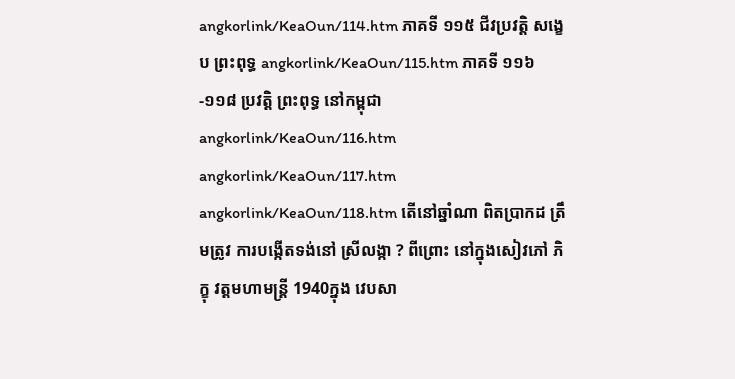angkorlink/KeaOun/114.htm ភាគទី ១១៥ ជីវប្រវត្តិ សង្ខេប ព្រះពុទ្ធ angkorlink/KeaOun/115.htm ភាគទី ១១៦-១១៨ ប្រវត្តិ ព្រះពុទ្ធ នៅកម្ពុជា angkorlink/KeaOun/116.htm angkorlink/KeaOun/117.htm angkorlink/KeaOun/118.htm តើនៅឆ្នាំណា ពិតប្រាកដ ត្រឹមត្រូវ ការបង្កើតទង់នៅ ស្រីលង្កា ? ពីព្រោះ នៅក្នុងសៀវភៅ ភិក្ខុ វត្តមហាមន្ត្រី 1940ក្នុង វេបសា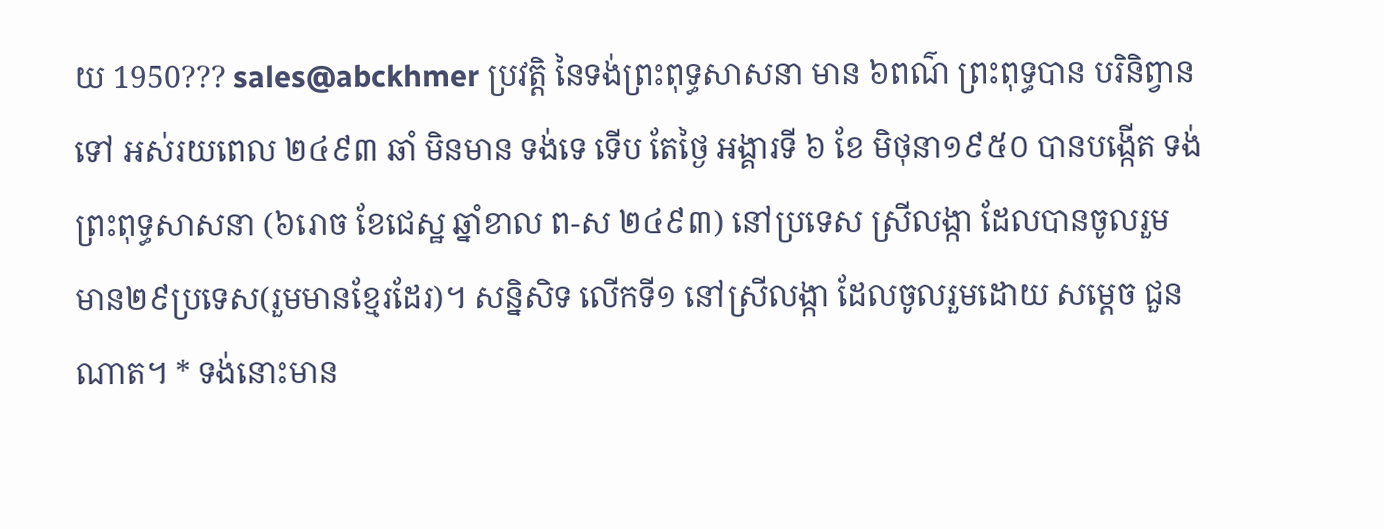យ 1950??? sales@abckhmer ប្រវត្តិ នៃទង់ព្រះពុទ្ធសាសនា មាន ៦ពណ៌ ព្រះពុទ្ធបាន បរិនិព្វាន ទៅ អស់រយពេល ២៤៩៣ ឆាំ មិនមាន ទង់ទេ ទើប តែថ្ងៃ អង្គារទី ៦ ខែ មិថុនា១៩៥០ បានបង្កើត ទង់ព្រះពុទ្ធសាសនា (៦រោច ខែជេស្ឋ ឆ្នាំខាល ព-ស ២៤៩៣) នៅប្រទេស ស្រីលង្កា ដែលបានចូលរួម មាន២៩ប្រទេស(រួមមានខ្មែរដែរ)។ សន្និសិទ លើកទី១ នៅស្រីលង្កា ដែលចូលរួមដោយ សម្តេច ជួនណាត។ * ទង់នោះមាន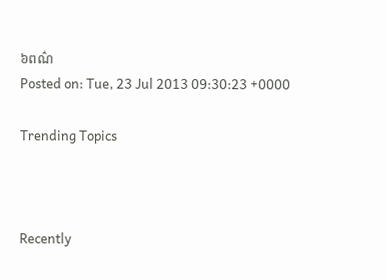៦ពណ៌
Posted on: Tue, 23 Jul 2013 09:30:23 +0000

Trending Topics



Recently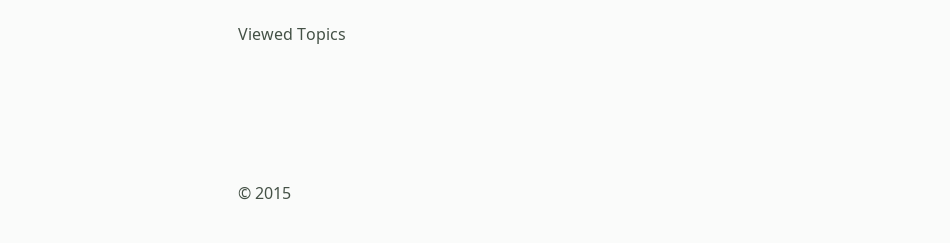Viewed Topics




© 2015